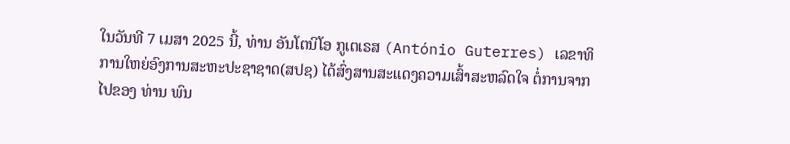ໃນວັນທີ 7 ເມສາ 2025 ນີ້, ທ່ານ ອັນໂຕນິໂອ ກູເຕເຣສ (António Guterres) ເລຂາທິການໃຫຍ່ອົງການສະຫະປະຊາຊາດ(ສປຊ) ໄດ້ສົ່ງສານສະແດງຄວາມເສົ້າສະຫລົດໃຈ ຕໍ່ການຈາກໄປຂອງ ທ່ານ ພົນ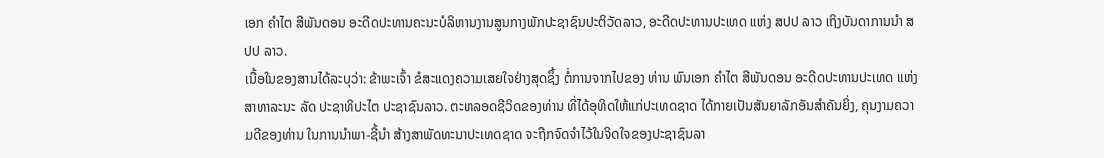ເອກ ຄໍາໄຕ ສີພັນດອນ ອະດີດປະທານຄະນະບໍລິຫານງານສູນກາງພັກປະຊາຊົນປະຕິວັດລາວ, ອະດີດປະທານປະເທດ ແຫ່ງ ສປປ ລາວ ເຖິງບັນດາການນໍາ ສປປ ລາວ.
ເນື້ອໃນຂອງສານໄດ້ລະບຸວ່າ: ຂ້າພະເຈົ້າ ຂໍສະແດງຄວາມເສຍໃຈຢ່າງສຸດຊຶ້ງ ຕໍ່ການຈາກໄປຂອງ ທ່ານ ພົນເອກ ຄຳໄຕ ສີພັນດອນ ອະດີດປະທານປະເທດ ແຫ່ງ ສາທາລະນະ ລັດ ປະຊາທິປະໄຕ ປະຊາຊົນລາວ. ຕະຫລອດຊີວິດຂອງທ່ານ ທີ່ໄດ້ອຸທິດໃຫ້ແກ່ປະເທດຊາດ ໄດ້ກາຍເປັນສັນຍາລັກອັນສໍາຄັນຍິ່ງ, ຄຸນງາມຄວາມດີຂອງທ່ານ ໃນການນໍາພາ-ຊີ້ນໍາ ສ້າງສາພັດທະນາປະເທດຊາດ ຈະຖືກຈົດຈໍາໄວ້ໃນຈິດໃຈຂອງປະຊາຊົນລາ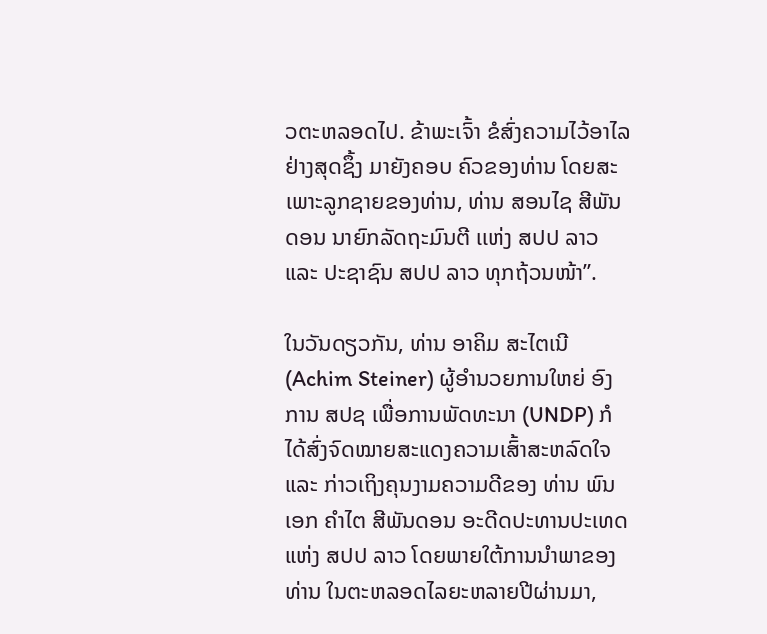ວຕະຫລອດໄປ. ຂ້າພະເຈົ້າ ຂໍສົ່ງຄວາມໄວ້ອາໄລຢ່າງສຸດຊຶ້ງ ມາຍັງຄອບ ຄົວຂອງທ່ານ ໂດຍສະເພາະລູກຊາຍຂອງທ່ານ, ທ່ານ ສອນໄຊ ສີພັນດອນ ນາຍົກລັດຖະມົນຕີ ເເຫ່ງ ສປປ ລາວ ແລະ ປະຊາຊົນ ສປປ ລາວ ທຸກຖ້ວນໜ້າ”.

ໃນວັນດຽວກັນ, ທ່ານ ອາຄິມ ສະໄຕເນີ (Achim Steiner) ຜູ້ອໍານວຍການໃຫຍ່ ອົງການ ສປຊ ເພື່ອການພັດທະນາ (UNDP) ກໍໄດ້ສົ່ງຈົດໝາຍສະແດງຄວາມເສົ້າສະຫລົດໃຈ ແລະ ກ່າວເຖິງຄຸນງາມຄວາມດີຂອງ ທ່ານ ພົນເອກ ຄໍາໄຕ ສີພັນດອນ ອະດີດປະທານປະເທດ ແຫ່ງ ສປປ ລາວ ໂດຍພາຍໃຕ້ການນໍາພາຂອງ ທ່ານ ໃນຕະຫລອດໄລຍະຫລາຍປີຜ່ານມາ,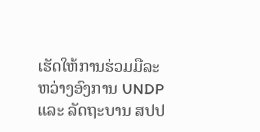ເຮັດໃຫ້ການຮ່ວມມືລະຫວ່າງອົງການ UNDP ແລະ ລັດຖະບານ ສປປ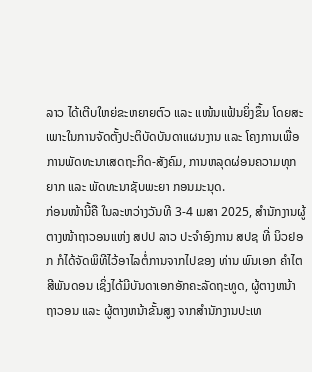ລາວ ໄດ້ເຕີບໃຫຍ່ຂະຫຍາຍຕົວ ແລະ ແໜ້ນແຟ້ນຍິ່ງຂຶ້ນ ໂດຍສະເພາະໃນການຈັດຕັ້ງປະຕິບັດບັນດາແຜນງານ ແລະ ໂຄງການເພື່ອການພັດທະນາເສດຖະກິດ-ສັງຄົມ, ການຫລຸດຜ່ອນຄວາມທຸກຍາກ ແລະ ພັດທະນາຊັບພະຍາ ກອນມະນຸດ.
ກ່ອນໜ້ານີ້ຄື ໃນລະຫວ່າງວັນທີ 3-4 ເມສາ 2025, ສຳນັກງານຜູ້ຕາງໜ້າຖາວອນແຫ່ງ ສປປ ລາວ ປະຈໍາອົງການ ສປຊ ທີ່ ນິວຢອກ ກໍໄດ້ຈັດພິທີໄວ້ອາໄລຕໍ່ການຈາກໄປຂອງ ທ່ານ ພົນເອກ ຄໍາໄຕ ສີພັນດອນ ເຊິ່ງໄດ້ມີບັນດາເອກອັກຄະລັດຖະທູດ, ຜູ້ຕາງຫນ້າຖາວອນ ແລະ ຜູ້ຕາງຫນ້າຂັ້ນສູງ ຈາກສຳນັກງານປະເທ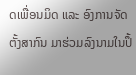ດເພື່ອນມິດ ແລະ ອົງການຈັດຕັ້ງສາກົນ ມາຮ່ວມລົງນາມໃນປຶ້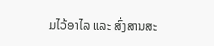ມໄວ້ອາໄລ ແລະ ສົ່ງສານສະ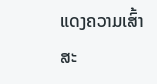ແດງຄວາມເສົ້າສະ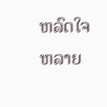ຫລົດໃຈ ຫລາຍ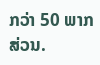ກວ່າ 50 ພາກສ່ວນ.